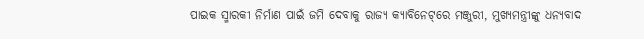ପାଇକ ସ୍ମାରକୀ ନିର୍ମାଣ ପାଇଁ ଜମି ଦେବାକୁ ରାଜ୍ୟ କ୍ୟାବିନେଟ୍‌ରେ ମଞ୍ଜୁରୀ, ମୁଖ୍ୟମନ୍ତ୍ରୀଙ୍କୁ ଧନ୍ୟବାଦ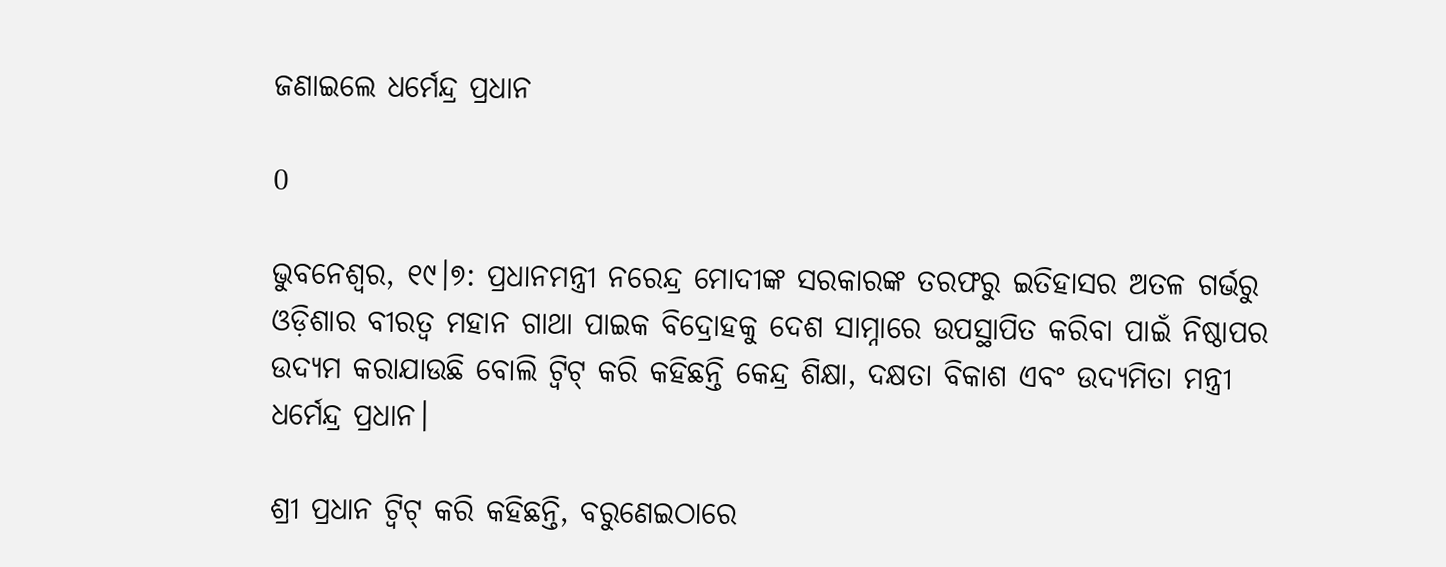ଜଣାଇଲେ ଧର୍ମେନ୍ଦ୍ର ପ୍ରଧାନ

0

ଭୁବନେଶ୍ୱର, ୧୯।୭: ପ୍ରଧାନମନ୍ତ୍ରୀ ନରେନ୍ଦ୍ର ମୋଦୀଙ୍କ ସରକାରଙ୍କ ତରଫରୁ ଇତିହାସର ଅତଳ ଗର୍ଭରୁ ଓଡ଼ିଶାର ବୀରତ୍ୱ ମହାନ ଗାଥା ପାଇକ ବିଦ୍ରୋହକୁ ଦେଶ ସାମ୍ନାରେ ଉପସ୍ଥାପିତ କରିବା ପାଇଁ ନିଷ୍ଠାପର ଉଦ୍ୟମ କରାଯାଉଛି ବୋଲି ଟ୍ୱିଟ୍ କରି କହିଛନ୍ତି କେନ୍ଦ୍ର ଶିକ୍ଷା, ଦକ୍ଷତା ବିକାଶ ଏବଂ ଉଦ୍ୟମିତା ମନ୍ତ୍ରୀ ଧର୍ମେନ୍ଦ୍ର ପ୍ରଧାନ।

ଶ୍ରୀ ପ୍ରଧାନ ଟ୍ୱିଟ୍ କରି କହିଛନ୍ତି, ବରୁଣେଇଠାରେ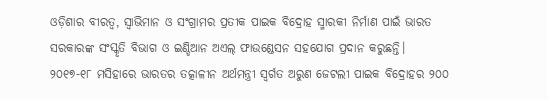ଓଡ଼ିଶାର ବୀରତ୍ୱ, ସ୍ୱାଭିମାନ ଓ ସଂଗ୍ରାମର ପ୍ରତୀକ ପାଇକ ବିଦ୍ରୋହ ସ୍ମାରକୀ ନିର୍ମାଣ ପାଇଁ ଭାରତ ସରକାରଙ୍କ ସଂସ୍କୃତି ବିଭାଗ ଓ ଇଣ୍ଡିଆନ ଅଏଲ୍‌ ଫାଉଣ୍ଡେସନ ସହଯୋଗ ପ୍ରଦାନ କରୁଛନ୍ତି। ୨୦୧୭-୧୮ ମସିହାରେ ଭାରତର ତତ୍କାଳୀନ ଅର୍ଥମନ୍ତ୍ରୀ ସ୍ୱର୍ଗତ ଅରୁଣ ଜେଟଲୀ ପାଇକ ବିଦ୍ରୋହର ୨୦୦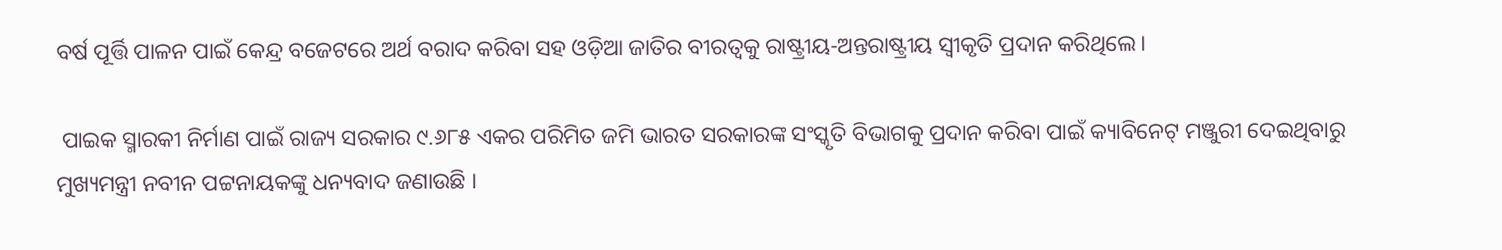ବର୍ଷ ପୂର୍ତ୍ତି ପାଳନ ପାଇଁ କେନ୍ଦ୍ର ବଜେଟରେ ଅର୍ଥ ବରାଦ କରିବା ସହ ଓଡ଼ିଆ ଜାତିର ବୀରତ୍ୱକୁ ରାଷ୍ଟ୍ରୀୟ-ଅନ୍ତରାଷ୍ଟ୍ରୀୟ ସ୍ୱୀକୃତି ପ୍ରଦାନ କରିଥିଲେ।

 ପାଇକ ସ୍ମାରକୀ ନିର୍ମାଣ ପାଇଁ ରାଜ୍ୟ ସରକାର ୯.୬୮୫ ଏକର ପରିମିତ ଜମି ଭାରତ ସରକାରଙ୍କ ସଂସ୍କୃତି ବିଭାଗକୁ ପ୍ରଦାନ କରିବା ପାଇଁ କ୍ୟାବିନେଟ୍ ମଞ୍ଜୁରୀ ଦେଇଥିବାରୁ ମୁଖ୍ୟମନ୍ତ୍ରୀ ନବୀନ ପଟ୍ଟନାୟକଙ୍କୁ ଧନ୍ୟବାଦ ଜଣାଉଛି ।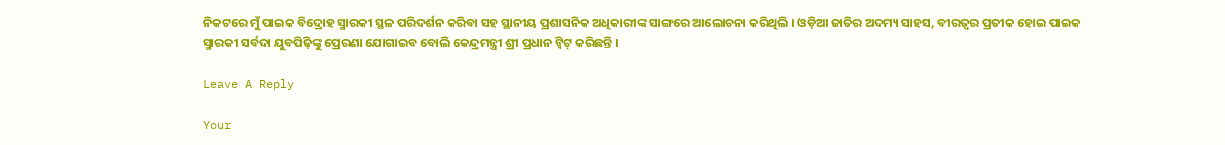ନିକଟରେ ମୁଁ ପାଇକ ବିଦ୍ରୋହ ସ୍ମାରକୀ ସ୍ଥଳ ପରିଦର୍ଶନ କରିବା ସହ ସ୍ଥାନୀୟ ପ୍ରଶାସନିକ ଅଧିକାରୀଙ୍କ ସାଙ୍ଗରେ ଆଲୋଚନା କରିଥିଲି । ଓଡ଼ିଆ ଜାତିର ଅଦମ୍ୟ ସାହସ, ବୀରତ୍ୱର ପ୍ରତୀକ ହୋଇ ପାଇକ ସ୍ମାରକୀ ସର୍ବଦା ଯୁବପିଢ଼ିଙ୍କୁ ପ୍ରେରଣା ଯୋଗାଇବ ବୋଲି କେନ୍ଦ୍ରମନ୍ତ୍ରୀ ଶ୍ରୀ ପ୍ରଧାନ ଟ୍ୱିଟ୍ କରିଛନ୍ତି ।

Leave A Reply

Your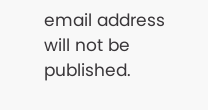email address will not be published.